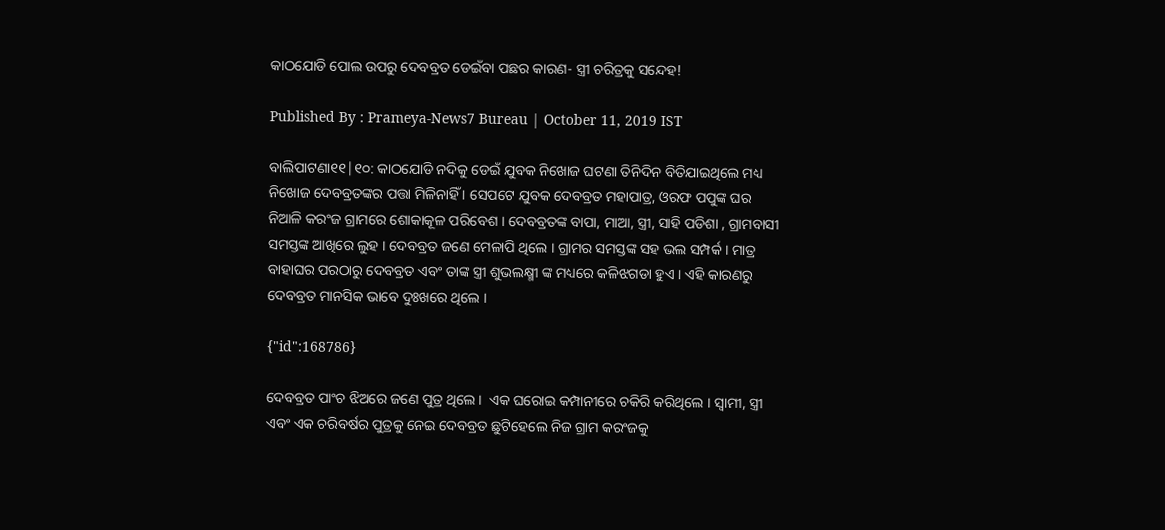କାଠଯୋଡି ପୋଲ ଉପରୁ ଦେବବ୍ରତ ଡେଇଁବା ପଛର କାରଣ- ସ୍ତ୍ରୀ ଚରିତ୍ରକୁ ସନ୍ଦେହ!

Published By : Prameya-News7 Bureau | October 11, 2019 IST

ବାଲିପାଟଣା୧୧|୧୦: କାଠଯୋଡି ନଦିକୁ ଡେଇଁ ଯୁବକ ନିଖୋଜ ଘଟଣା ତିନିଦିନ ବିତିଯାଇଥିଲେ ମଧ୍ୟ ନିଖୋଜ ଦେବବ୍ରତଙ୍କର ପତ୍ତା ମିଳିନାହିଁ । ସେପଟେ ଯୁବକ ଦେବବ୍ରତ ମହାପାତ୍ର, ଓରଫ ପପୁଙ୍କ ଘର ନିଆଳି କରଂଜ ଗ୍ରାମରେ ଶୋକାକୂଳ ପରିବେଶ । ଦେବବ୍ରତଙ୍କ ବାପା, ମାଆ, ସ୍ତ୍ରୀ, ସାହି ପଡିଶା , ଗ୍ରାମବାସୀ ସମସ୍ତଙ୍କ ଆଖିରେ ଲୁହ । ଦେବବ୍ରତ ଜଣେ ମେଳାପି ଥିଲେ । ଗ୍ରାମର ସମସ୍ତଙ୍କ ସହ ଭଲ ସମ୍ପର୍କ । ମାତ୍ର ବାହାଘର ପରଠାରୁ ଦେବବ୍ରତ ଏବଂ ତାଙ୍କ ସ୍ତ୍ରୀ ଶୁଭଲକ୍ଷ୍ମୀ ଙ୍କ ମଧ୍ୟରେ କଳିଝଗଡା ହୁଏ । ଏହି କାରଣରୁ ଦେବବ୍ରତ ମାନସିକ ଭାବେ ଦୁଃଖରେ ଥିଲେ ।

{"id":168786}

ଦେବବ୍ରତ ପାଂଚ ଝିଅରେ ଜଣେ ପୁତ୍ର ଥିଲେ ।  ଏକ ଘରୋଇ କମ୍ପାନୀରେ ଚକିରି କରିଥିଲେ । ସ୍ବାମୀ, ସ୍ତ୍ରୀ ଏବଂ ଏକ ଚରିବର୍ଷର ପୁତ୍ରକୁ ନେଇ ଦେବବ୍ରତ ଛୁଟିହେଲେ ନିଜ ଗ୍ରାମ କରଂଜକୁ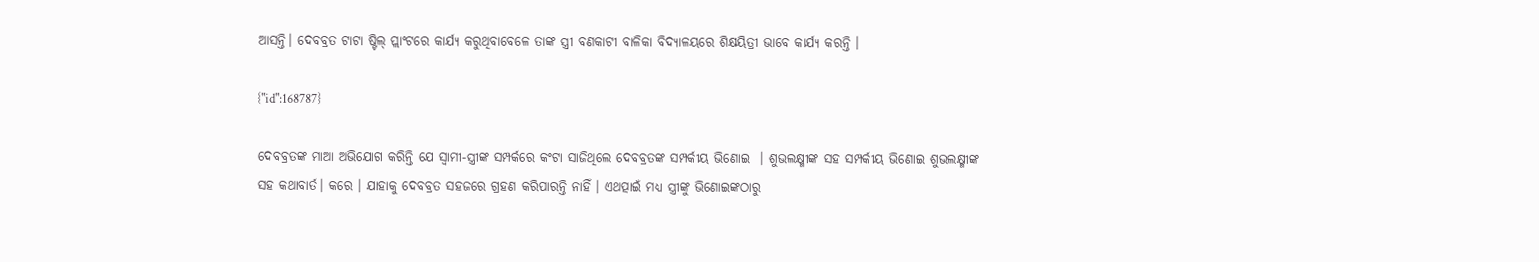ଆସନ୍ତି। ଦେବବ୍ରତ ଟାଟା ଷ୍ଟିଲ୍ ପ୍ଲାଂଟରେ କାର୍ଯ୍ୟ କରୁଥିବାବେଳେ ତାଙ୍କ ସ୍ତ୍ରୀ ବଣକାଟୀ ବାଳିକା ବିଦ୍ୟାଳୟରେ ଶିକ୍ଷୟିତ୍ରୀ ଭାବେ କାର୍ଯ୍ୟ କରନ୍ତି ।

{"id":168787}

ଦେବବ୍ରତଙ୍କ ମାଆ ଅଭିଯୋଗ କରିନ୍ତି ଯେ ସ୍ବାମୀ-ସ୍ତ୍ରୀଙ୍କ ସମ୍ପର୍କରେ କଂଟା ସାଜିଥିଲେ ଦେବବ୍ରତଙ୍କ ସମ୍ପର୍କୀୟ ଭିଣୋଇ  । ଶୁଭଲକ୍ଷ୍ମୀଙ୍କ ସହ ସମ୍ପର୍କୀୟ ଭିଣୋଇ ଶୁଭଲକ୍ଷ୍ମୀଙ୍କ ସହ କଥାବାର୍ତ। କରେ । ଯାହାକୁ ଦେବବ୍ରତ ସହଜରେ ଗ୍ରହଣ କରିପାରନ୍ତି ନାହିଁ । ଏଥତ୍ପାଇଁ ମଧ୍ୟ ସ୍ତ୍ରୀଙ୍କୁ ଭିଣୋଇଙ୍କଠାରୁ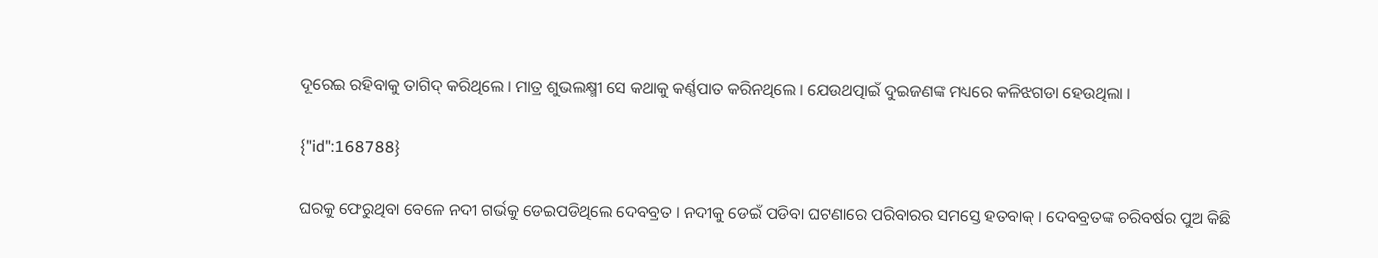ଦୂରେଇ ରହିବାକୁ ତାଗିଦ୍ କରିଥିଲେ । ମାତ୍ର ଶୁଭଲକ୍ଷ୍ମୀ ସେ କଥାକୁ କର୍ଣ୍ଣପାତ କରିନଥିଲେ । ଯେଉଥତ୍ପାଇଁ ଦୁଇଜଣଙ୍କ ମଧ୍ୟରେ କଳିଝଗଡା ହେଉଥିଲା ।

{"id":168788}

ଘରକୁ ଫେରୁଥିବା ବେଳେ ନଦୀ ଗର୍ଭକୁ ଡେଇପଡିଥିଲେ ଦେବବ୍ରତ । ନଦୀକୁ ଡେଇଁ ପଡିବା ଘଟଣାରେ ପରିବାରର ସମସ୍ତେ ହତବାକ୍‌ । ଦେବବ୍ରତଙ୍କ ଚରିବର୍ଷର ପୁଅ କିଛି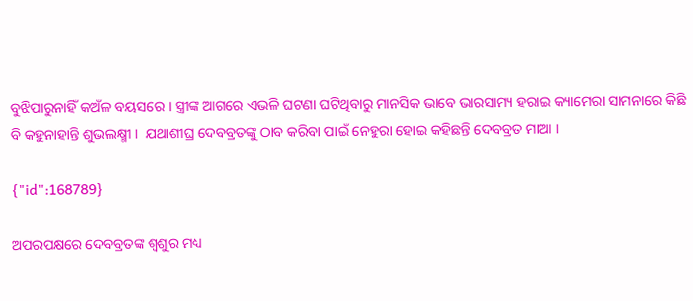ବୁଝିପାରୁନାହିଁ କଅଁଳ ବୟସରେ । ସ୍ତ୍ରୀଙ୍କ ଆଗରେ ଏଭଳି ଘଟଣା ଘଟିଥିବାରୁ ମାନସିକ ଭାବେ ଭାରସାମ୍ୟ ହରାଇ କ୍ୟାମେରା ସାମନାରେ କିଛି ବି କହୁନାହାନ୍ତି ଶୁଭଲକ୍ଷ୍ମୀ ।  ଯଥାଶୀଘ୍ର ଦେବବ୍ରତଙ୍କୁ ଠାବ କରିବା ପାଇଁ ନେହୁରା ହୋଇ କହିଛନ୍ତି ଦେବବ୍ରତ ମାଆ ।

{"id":168789}

ଅପରପକ୍ଷରେ ଦେବବ୍ରତଙ୍କ ଶ୍ବଶୁର ମଧ୍ୟ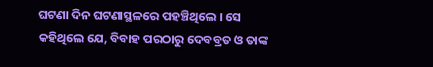ଘଟଣା ଦିନ ଘଟଣାସ୍ଥଳରେ ପହଞ୍ଚିଥିଲେ । ସେ କହିଥିଲେ ଯେ, ବିବାହ ପରଠାରୁ ଦେବବ୍ରତ ଓ ତାଙ୍କ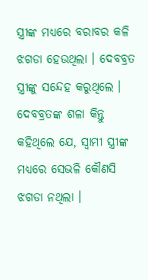ସ୍ତ୍ରୀଙ୍କ ମଧ୍ୟରେ ବରାବର କଳି ଝଗଡା ହେଉଥିଲା । ଦେବବ୍ରତ ସ୍ତ୍ରୀଙ୍କୁ ସନ୍ଦେହ କରୁଥିଲେ । ଦେବବ୍ରତଙ୍କ ଶଳା କିନ୍ତୁ କହିଥିଲେ ଯେ, ସ୍ବାମୀ ସ୍ତ୍ରୀଙ୍କ ମଧ୍ୟରେ ସେଭଳି କୌଣସି ଝଗଡା ନଥିଲା ।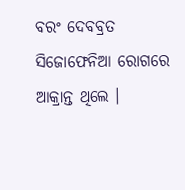ବରଂ ଦେବବ୍ରତ ସିଜୋଫେନିଆ ରୋଗରେ ଆକ୍ରାନ୍ତ ଥିଲେ ।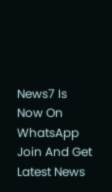News7 Is Now On WhatsApp Join And Get Latest News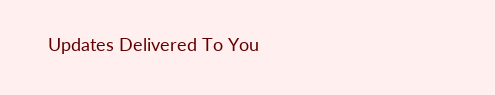Updates Delivered To You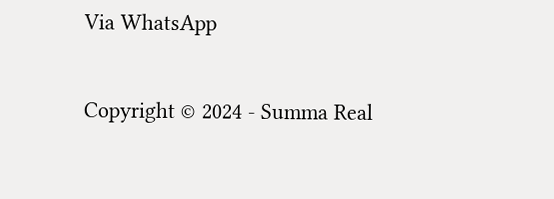Via WhatsApp

Copyright © 2024 - Summa Real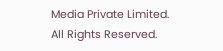Media Private Limited. All Rights Reserved.